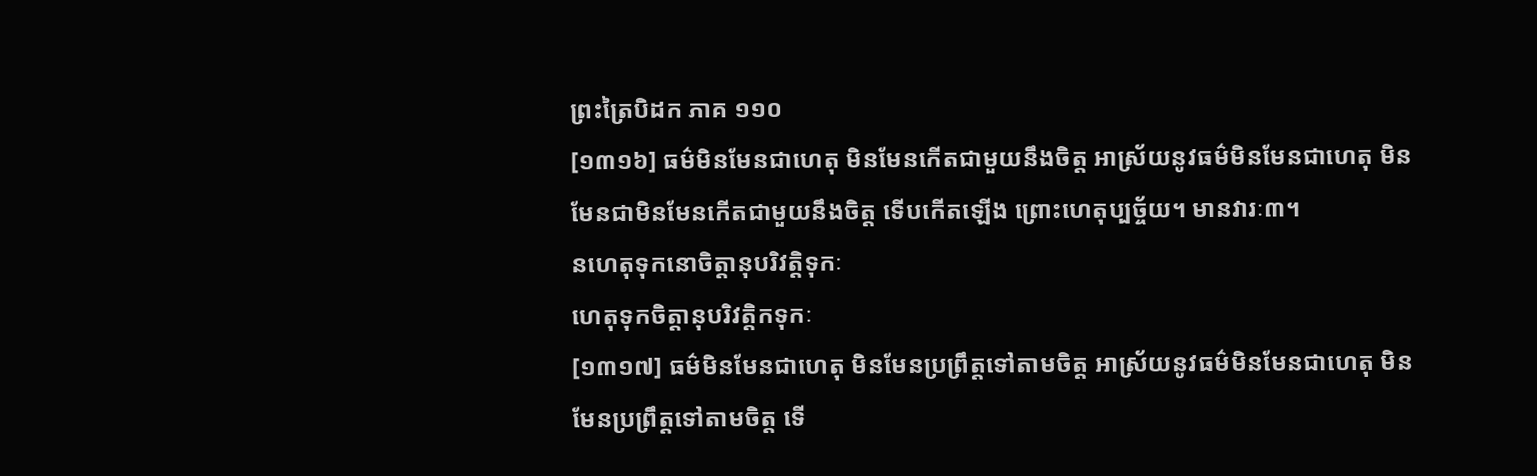ព្រះត្រៃបិដក ភាគ ១១០
[១៣១៦] ធម៌មិនមែនជាហេតុ មិនមែនកើតជាមួយនឹងចិត្ត អាស្រ័យនូវធម៌មិនមែនជាហេតុ មិនមែនជាមិនមែនកើតជាមួយនឹងចិត្ត ទើបកើតឡើង ព្រោះហេតុប្បច្ច័យ។ មានវារៈ៣។
នហេតុទុកនោចិត្តានុបរិវត្តិទុកៈ
ហេតុទុកចិត្តានុបរិវត្តិកទុកៈ
[១៣១៧] ធម៌មិនមែនជាហេតុ មិនមែនប្រព្រឹត្តទៅតាមចិត្ត អាស្រ័យនូវធម៌មិនមែនជាហេតុ មិនមែនប្រព្រឹត្តទៅតាមចិត្ត ទើ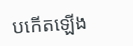បកើតឡើង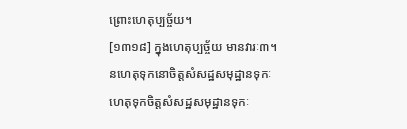ព្រោះហេតុប្បច្ច័យ។
[១៣១៨] ក្នុងហេតុប្បច្ច័យ មានវារៈ៣។
នហេតុទុកនោចិត្តសំសដ្ឋសមុដ្ឋានទុកៈ
ហេតុទុកចិត្តសំសដ្ឋសមុដ្ឋានទុកៈ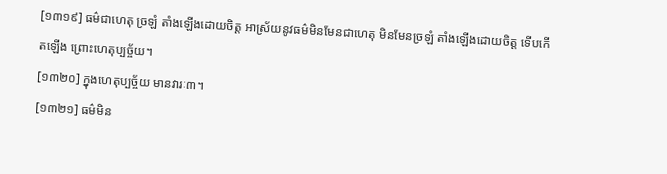[១៣១៩] ធម៌ជាហេតុ ច្រឡំ តាំងឡើងដោយចិត្ត អាស្រ័យនូវធម៌មិនមែនជាហេតុ មិនមែនច្រឡំ តាំងឡើងដោយចិត្ត ទើបកើតឡើង ព្រោះហេតុប្បច្ច័យ។
[១៣២០] ក្នុងហេតុប្បច្ច័យ មានវារៈ៣។
[១៣២១] ធម៌មិន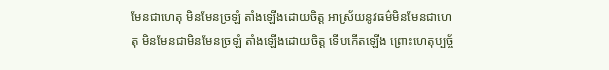មែនជាហេតុ មិនមែនច្រឡំ តាំងឡើងដោយចិត្ត អាស្រ័យនូវធម៌មិនមែនជាហេតុ មិនមែនជាមិនមែនច្រឡំ តាំងឡើងដោយចិត្ត ទើបកើតឡើង ព្រោះហេតុប្បច្ច័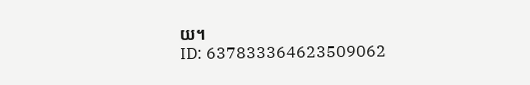យ។
ID: 637833364623509062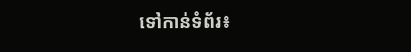ទៅកាន់ទំព័រ៖